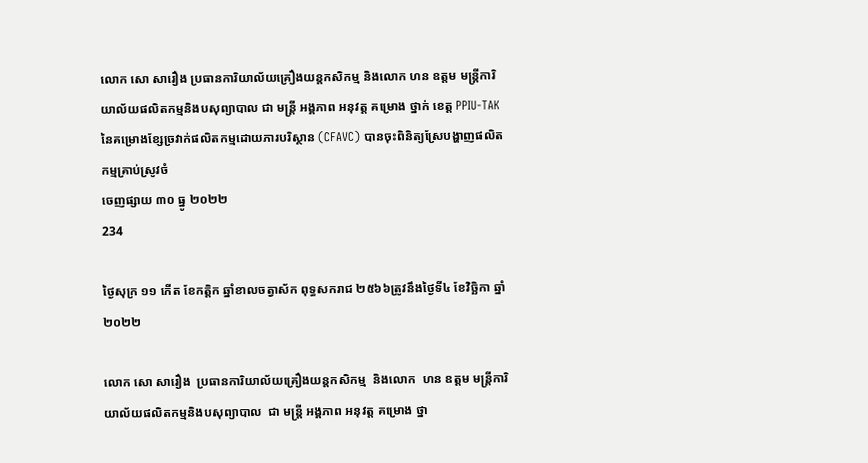លោក សោ សារឿង ប្រធានការិយាល័យគ្រឿងយន្តកសិកម្ម និងលោក ហន ឧត្តម មន្រ្តីការិយាល័យផលិតកម្មនិងបសុព្យាបាល ជា មន្រ្តី អង្គភាព អនុវត្ត គម្រោង ថ្នាក់ ខេត្ត PPIU-TAK នៃគម្រោងខ្សែច្រវាក់ផលិតកម្មដោយភារបរិស្ថាន (CFAVC) បានចុះពិនិត្យស្រែបង្ហាញផលិតកម្មគ្រាប់ស្រូវចំ
ចេញផ្សាយ ៣០ ធ្នូ ២០២២
234

ថ្ងៃសុក្រ ១១ កើត ខែកត្តិក ឆ្នាំខាលចត្វាស័ក ពុទ្ធសករាជ ២៥៦៦ត្រូវនឹងថ្ងៃទី៤ ខែវិច្ឆិកា ឆ្នាំ២០២២

លោក សោ សារឿង  ប្រធានការិយាល័យគ្រឿងយន្តកសិកម្ម  និងលោក  ហន ឧត្តម មន្រ្តីការិយាល័យផលិតកម្មនិងបសុព្យាបាល  ជា មន្រ្តី អង្គភាព អនុវត្ត គម្រោង ថ្នា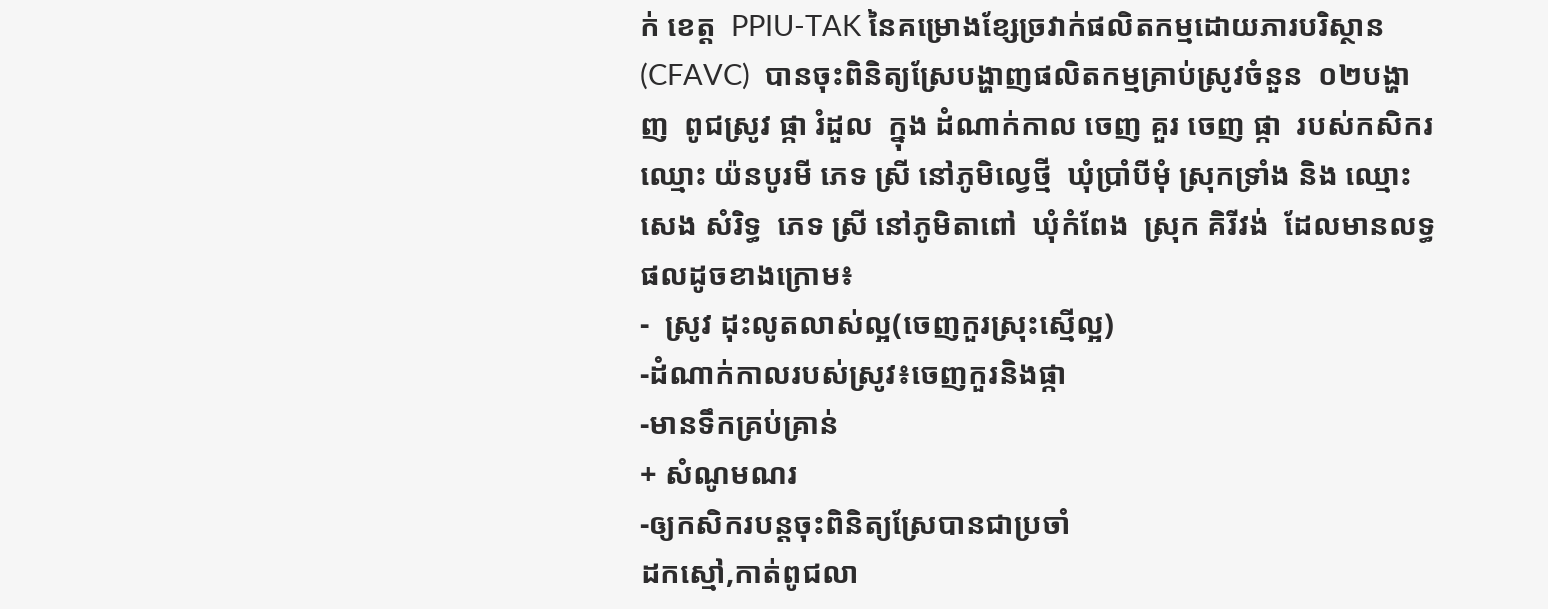ក់ ខេត្ត  PPIU-TAK នៃគម្រោងខ្សែច្រវាក់ផលិតកម្មដោយភារបរិស្ថាន (CFAVC)  បានចុះពិនិត្យស្រែបង្ហាញផលិតកម្មគ្រាប់ស្រូវចំនួន  ០២បង្ហាញ  ពូជស្រូវ ផ្កា រំដួល  ក្នុង ដំណាក់កាល ចេញ គួរ ចេញ ផ្កា  របស់កសិករឈ្មោះ យ៉នបូរមី ភេទ ស្រី នៅភូមិល្វេថ្មី  ឃុំប្រាំបីមុំ ស្រុកទ្រាំង និង ឈ្មោះ សេង សំរិទ្ធ  ភេទ ស្រី នៅភូមិតាពៅ  ឃុំកំពែង  ស្រុក គិរីវង់  ដែលមានលទ្ធផលដូចខាងក្រោម៖
-  ស្រូវ ដុះលូតលាស់ល្អ(ចេញកួរស្រុះស្មើល្អ)
-ដំណាក់កាលរបស់ស្រូវ៖ចេញកួរនិងផ្កា
-មានទឹកគ្រប់គ្រាន់
+ សំណូមណរ
-ឲ្យកសិករបន្តចុះពិនិត្យស្រែបានជាប្រចាំ
ដកស្មៅ,កាត់ពូជលា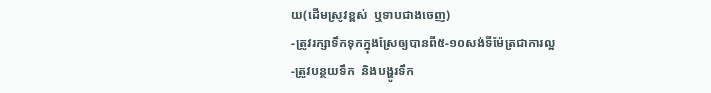យ(ដើមស្រូវខ្ពស់  ឬទាបជាងចេញ)
-ត្រូវរក្សាទឹកទុកក្នុងស្រែឲ្យបានពី៥-១០សង់ទីម៉ែត្រជាការល្អ
-ត្រូវបន្ថយទឹក  និងបង្ហូរទឹក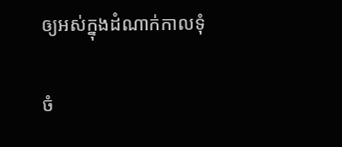ឲ្យអស់ក្នុងដំណាក់កាលទុំ

ចំ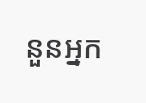នួនអ្នក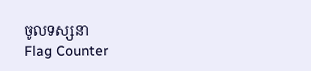ចូលទស្សនា
Flag Counter